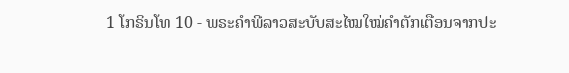1 ໂກຣິນໂທ 10 - ພຣະຄຳພີລາວສະບັບສະໄໝໃໝ່ຄຳຕັກເຕືອນຈາກປະ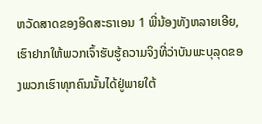ຫວັດສາດຂອງອິດສະຣາເອນ 1 ພີ່ນ້ອງທັງຫລາຍເອີຍ, ເຮົາຢາກໃຫ້ພວກເຈົ້າຮັບຮູ້ຄວາມຈິງທີ່ວ່າບັນພະບຸລຸດຂອງພວກເຮົາທຸກຄົນນັ້ນໄດ້ຢູ່ພາຍໃຕ້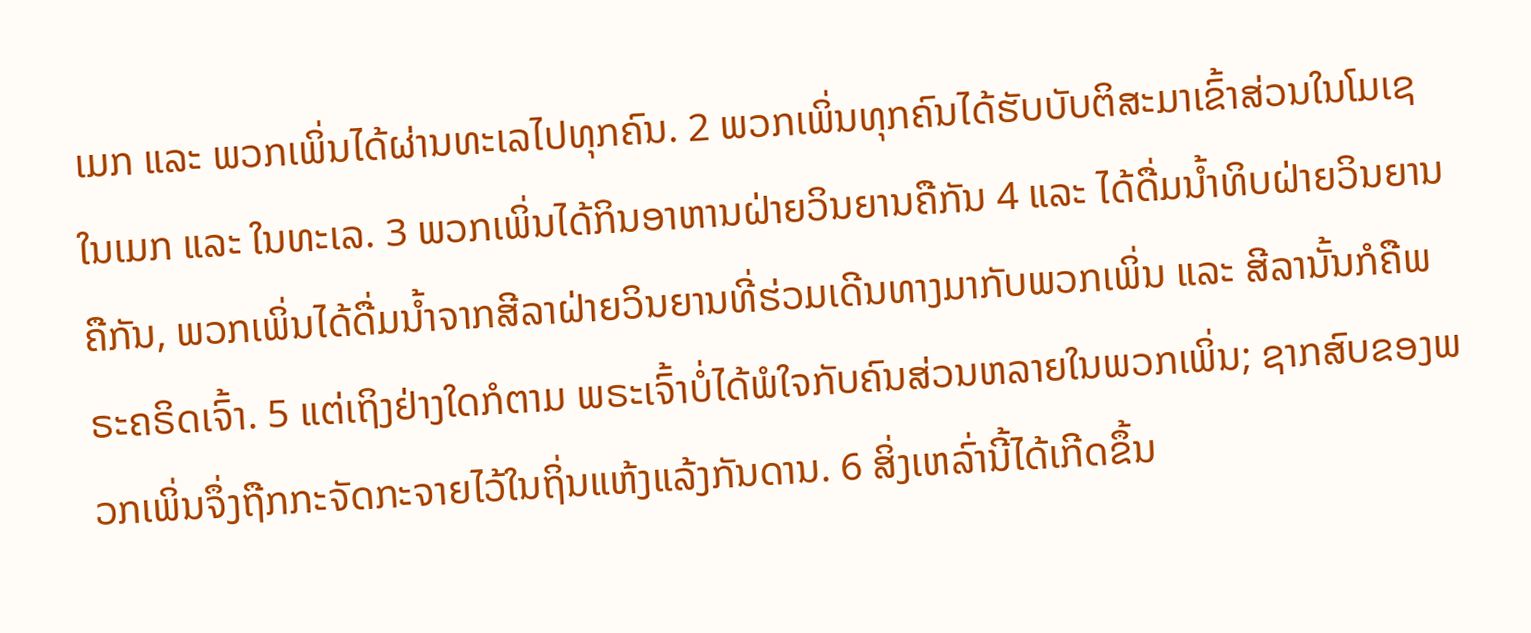ເມກ ແລະ ພວກເພິ່ນໄດ້ຜ່ານທະເລໄປທຸກຄົນ. 2 ພວກເພິ່ນທຸກຄົນໄດ້ຮັບບັບຕິສະມາເຂົ້າສ່ວນໃນໂມເຊ ໃນເມກ ແລະ ໃນທະເລ. 3 ພວກເພິ່ນໄດ້ກິນອາຫານຝ່າຍວິນຍານຄືກັນ 4 ແລະ ໄດ້ດື່ມນໍ້າທິບຝ່າຍວິນຍານຄືກັນ, ພວກເພິ່ນໄດ້ດື່ມນ້ຳຈາກສີລາຝ່າຍວິນຍານທີ່ຮ່ວມເດີນທາງມາກັບພວກເພິ່ນ ແລະ ສີລານັ້ນກໍຄືພຣະຄຣິດເຈົ້າ. 5 ແຕ່ເຖິງຢ່າງໃດກໍຕາມ ພຣະເຈົ້າບໍ່ໄດ້ພໍໃຈກັບຄົນສ່ວນຫລາຍໃນພວກເພິ່ນ; ຊາກສົບຂອງພວກເພິ່ນຈຶ່ງຖືກກະຈັດກະຈາຍໄວ້ໃນຖິ່ນແຫ້ງແລ້ງກັນດານ. 6 ສິ່ງເຫລົ່ານີ້ໄດ້ເກີດຂຶ້ນ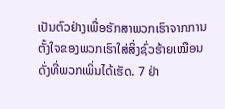ເປັນຕົວຢ່າງເພື່ອຮັກສາພວກເຮົາຈາກການຕັ້ງໃຈຂອງພວກເຮົາໃສ່ສິ່ງຊົ່ວຮ້າຍເໝືອນດັ່ງທີ່ພວກເພິ່ນໄດ້ເຮັດ. 7 ຢ່າ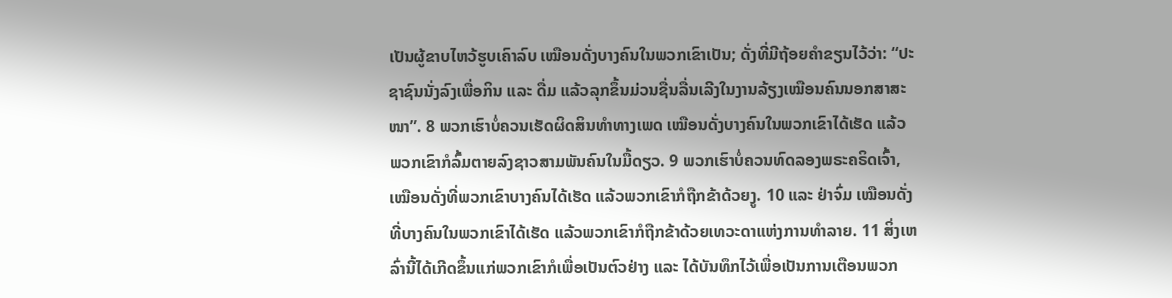ເປັນຜູ້ຂາບໄຫວ້ຮູບເຄົາລົບ ເໝືອນດັ່ງບາງຄົນໃນພວກເຂົາເປັນ; ດັ່ງທີ່ມີຖ້ອຍຄຳຂຽນໄວ້ວ່າ: “ປະຊາຊົນນັ່ງລົງເພື່ອກິນ ແລະ ດື່ມ ແລ້ວລຸກຂຶ້ນມ່ວນຊື່ນລື່ນເລີງໃນງານລ້ຽງເໝືອນຄົນນອກສາສະໜາ”. 8 ພວກເຮົາບໍ່ຄວນເຮັດຜິດສິນທຳທາງເພດ ເໝືອນດັ່ງບາງຄົນໃນພວກເຂົາໄດ້ເຮັດ ແລ້ວພວກເຂົາກໍລົ້ມຕາຍລົງຊາວສາມພັນຄົນໃນມື້ດຽວ. 9 ພວກເຮົາບໍ່ຄວນທົດລອງພຣະຄຣິດເຈົ້າ, ເໝືອນດັ່ງທີ່ພວກເຂົາບາງຄົນໄດ້ເຮັດ ແລ້ວພວກເຂົາກໍຖືກຂ້າດ້ວຍງູ. 10 ແລະ ຢ່າຈົ່ມ ເໝືອນດັ່ງທີ່ບາງຄົນໃນພວກເຂົາໄດ້ເຮັດ ແລ້ວພວກເຂົາກໍຖືກຂ້າດ້ວຍເທວະດາແຫ່ງການທຳລາຍ. 11 ສິ່ງເຫລົ່ານີ້ໄດ້ເກີດຂຶ້ນແກ່ພວກເຂົາກໍເພື່ອເປັນຕົວຢ່າງ ແລະ ໄດ້ບັນທຶກໄວ້ເພື່ອເປັນການເຕືອນພວກ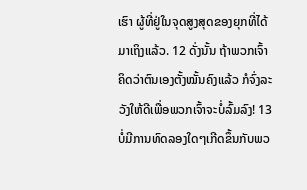ເຮົາ ຜູ້ທີ່ຢູ່ໃນຈຸດສູງສຸດຂອງຍຸກທີ່ໄດ້ມາເຖິງແລ້ວ. 12 ດັ່ງນັ້ນ ຖ້າພວກເຈົ້າຄິດວ່າຕົນເອງຕັ້ງໝັ້ນຄົງແລ້ວ ກໍຈົ່ງລະວັງໃຫ້ດີເພື່ອພວກເຈົ້າຈະບໍ່ລົ້ມລົງ! 13 ບໍ່ມີການທົດລອງໃດໆເກີດຂຶ້ນກັບພວ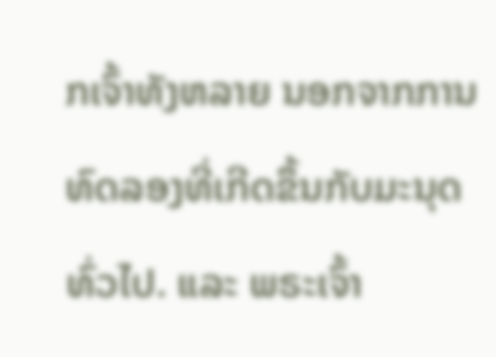ກເຈົ້າທັງຫລາຍ ນອກຈາກການທົດລອງທີ່ເກີດຂຶ້ນກັບມະນຸດທົ່ວໄປ. ແລະ ພຣະເຈົ້າ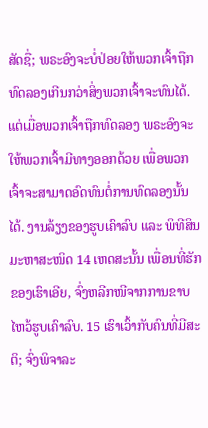ສັດຊື່; ພຣະອົງຈະບໍ່ປ່ອຍໃຫ້ພວກເຈົ້າຖືກທົດລອງເກີນກວ່າສິ່ງພວກເຈົ້າຈະທົນໄດ້. ແຕ່ເມື່ອພວກເຈົ້າຖືກທົດລອງ ພຣະອົງຈະໃຫ້ພວກເຈົ້າມີທາງອອກດ້ວຍ ເພື່ອພວກເຈົ້າຈະສາມາດອົດທົນຕໍ່ການທົດລອງນັ້ນໄດ້. ງານລ້ຽງຂອງຮູບເຄົາລົບ ແລະ ພິທີສິນມະຫາສະໜິດ 14 ເຫດສະນັ້ນ ເພື່ອນທີ່ຮັກຂອງເຮົາເອີຍ, ຈົ່ງຫລີກໜີຈາກການຂາບໄຫວ້ຮູບເຄົາລົບ. 15 ເຮົາເວົ້າກັບຄົນທີ່ມີສະຕິ; ຈົ່ງພິຈາລະ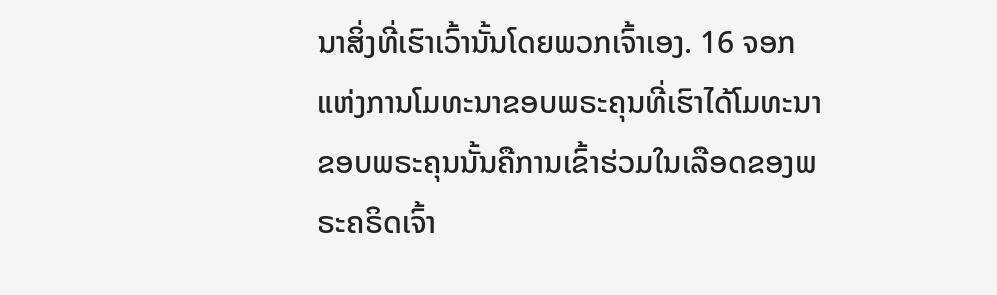ນາສິ່ງທີ່ເຮົາເວົ້ານັ້ນໂດຍພວກເຈົ້າເອງ. 16 ຈອກແຫ່ງການໂມທະນາຂອບພຣະຄຸນທີ່ເຮົາໄດ້ໂມທະນາຂອບພຣະຄຸນນັ້ນຄືການເຂົ້າຮ່ວມໃນເລືອດຂອງພຣະຄຣິດເຈົ້າ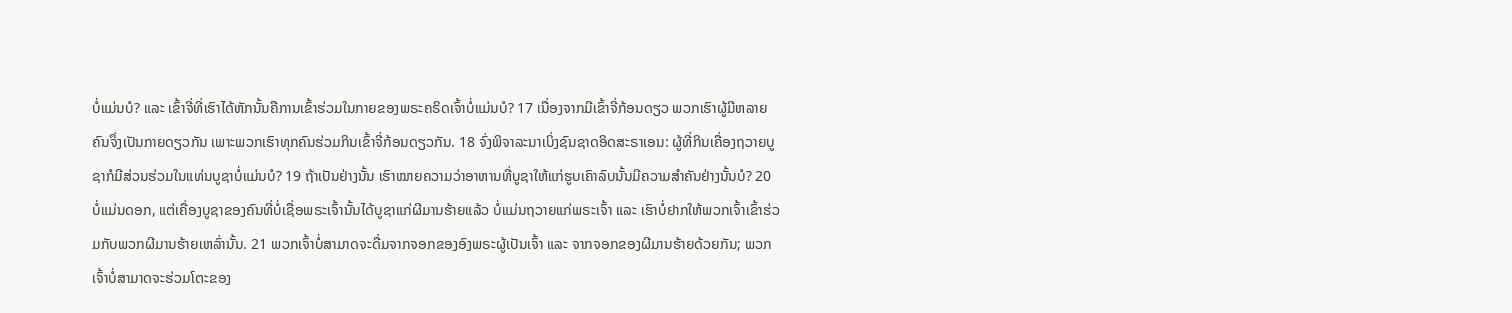ບໍ່ແມ່ນບໍ? ແລະ ເຂົ້າຈີ່ທີ່ເຮົາໄດ້ຫັກນັ້ນຄືການເຂົ້າຮ່ວມໃນກາຍຂອງພຣະຄຣິດເຈົ້າບໍ່ແມ່ນບໍ? 17 ເນື່ອງຈາກມີເຂົ້າຈີ່ກ້ອນດຽວ ພວກເຮົາຜູ້ມີຫລາຍຄົນຈຶ່ງເປັນກາຍດຽວກັນ ເພາະພວກເຮົາທຸກຄົນຮ່ວມກິນເຂົ້າຈີ່ກ້ອນດຽວກັນ. 18 ຈົ່ງພິຈາລະນາເບິ່ງຊົນຊາດອິດສະຣາເອນ: ຜູ້ທີ່ກິນເຄື່ອງຖວາຍບູຊາກໍມີສ່ວນຮ່ວມໃນແທ່ນບູຊາບໍ່ແມ່ນບໍ? 19 ຖ້າເປັນຢ່າງນັ້ນ ເຮົາໝາຍຄວາມວ່າອາຫານທີ່ບູຊາໃຫ້ແກ່ຮູບເຄົາລົບນັ້ນມີຄວາມສຳຄັນຢ່າງນັ້ນບໍ? 20 ບໍ່ແມ່ນດອກ, ແຕ່ເຄື່ອງບູຊາຂອງຄົນທີ່ບໍ່ເຊື່ອພຣະເຈົ້ານັ້ນໄດ້ບູຊາແກ່ຜີມານຮ້າຍແລ້ວ ບໍ່ແມ່ນຖວາຍແກ່ພຣະເຈົ້າ ແລະ ເຮົາບໍ່ຢາກໃຫ້ພວກເຈົ້າເຂົ້າຮ່ວມກັບພວກຜີມານຮ້າຍເຫລົ່ານັ້ນ. 21 ພວກເຈົ້າບໍ່ສາມາດຈະດື່ມຈາກຈອກຂອງອົງພຣະຜູ້ເປັນເຈົ້າ ແລະ ຈາກຈອກຂອງຜີມານຮ້າຍດ້ວຍກັນ; ພວກເຈົ້າບໍ່ສາມາດຈະຮ່ວມໂຕະຂອງ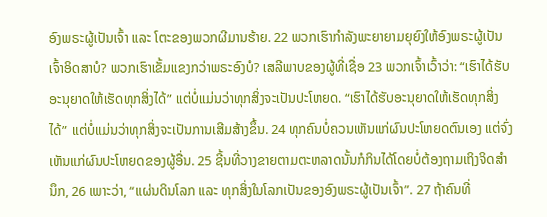ອົງພຣະຜູ້ເປັນເຈົ້າ ແລະ ໂຕະຂອງພວກຜີມານຮ້າຍ. 22 ພວກເຮົາກຳລັງພະຍາຍາມຍຸຍົງໃຫ້ອົງພຣະຜູ້ເປັນເຈົ້າອິດສາບໍ? ພວກເຮົາເຂັ້ມແຂງກວ່າພຣະອົງບໍ? ເສລີພາບຂອງຜູ້ທີ່ເຊື່ອ 23 ພວກເຈົ້າເວົ້າວ່າ: “ເຮົາໄດ້ຮັບອະນຸຍາດໃຫ້ເຮັດທຸກສິ່ງໄດ້” ແຕ່ບໍ່ແມ່ນວ່າທຸກສິ່ງຈະເປັນປະໂຫຍດ. “ເຮົາໄດ້ຮັບອະນຸຍາດໃຫ້ເຮັດທຸກສິ່ງໄດ້” ແຕ່ບໍ່ແມ່ນວ່າທຸກສິ່ງຈະເປັນການເສີມສ້າງຂຶ້ນ. 24 ທຸກຄົນບໍ່ຄວນເຫັນແກ່ຜົນປະໂຫຍດຕົນເອງ ແຕ່ຈົ່ງເຫັນແກ່ຜົນປະໂຫຍດຂອງຜູ້ອື່ນ. 25 ຊີ້ນທີ່ວາງຂາຍຕາມຕະຫລາດນັ້ນກໍກິນໄດ້ໂດຍບໍ່ຕ້ອງຖາມເຖິງຈິດສຳນຶກ, 26 ເພາະວ່າ, “ແຜ່ນດິນໂລກ ແລະ ທຸກສິ່ງໃນໂລກເປັນຂອງອົງພຣະຜູ້ເປັນເຈົ້າ”. 27 ຖ້າຄົນທີ່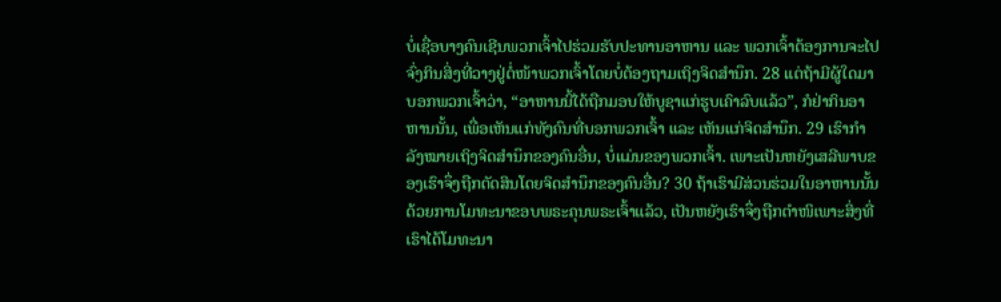ບໍ່ເຊື່ອບາງຄົນເຊີນພວກເຈົ້າໄປຮ່ວມຮັບປະທານອາຫານ ແລະ ພວກເຈົ້າຕ້ອງການຈະໄປ ຈົ່ງກິນສິ່ງທີ່ວາງຢູ່ຕໍ່ໜ້າພວກເຈົ້າໂດຍບໍ່ຕ້ອງຖາມເຖິງຈິດສຳນຶກ. 28 ແຕ່ຖ້າມີຜູ້ໃດມາບອກພວກເຈົ້າວ່າ, “ອາຫານນີ້ໄດ້ຖືກມອບໃຫ້ບູຊາແກ່ຮູບເຄົາລົບແລ້ວ”, ກໍຢ່າກິນອາຫານນັ້ນ, ເພື່ອເຫັນແກ່ທັງຄົນທີ່ບອກພວກເຈົ້າ ແລະ ເຫັນແກ່ຈິດສຳນຶກ. 29 ເຮົາກຳລັງໝາຍເຖິງຈິດສຳນຶກຂອງຄົນອື່ນ, ບໍ່ແມ່ນຂອງພວກເຈົ້າ. ເພາະເປັນຫຍັງເສລີພາບຂອງເຮົາຈຶ່ງຖືກຕັດສິນໂດຍຈິດສຳນຶກຂອງຄົນອື່ນ? 30 ຖ້າເຮົາມີສ່ວນຮ່ວມໃນອາຫານນັ້ນດ້ວຍການໂມທະນາຂອບພຣະຄຸນພຣະເຈົ້າແລ້ວ, ເປັນຫຍັງເຮົາຈຶ່ງຖືກຕຳໜິເພາະສິ່ງທີ່ເຮົາໄດ້ໂມທະນາ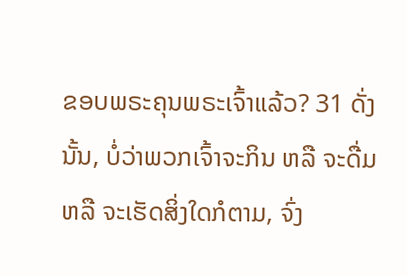ຂອບພຣະຄຸນພຣະເຈົ້າແລ້ວ? 31 ດັ່ງນັ້ນ, ບໍ່ວ່າພວກເຈົ້າຈະກິນ ຫລື ຈະດື່ມ ຫລື ຈະເຮັດສິ່ງໃດກໍຕາມ, ຈົ່ງ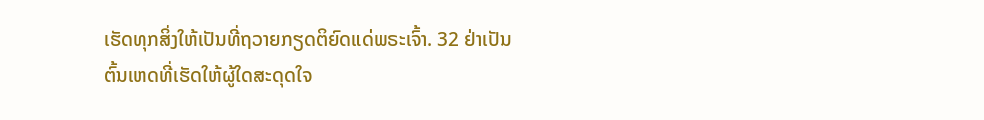ເຮັດທຸກສິ່ງໃຫ້ເປັນທີ່ຖວາຍກຽດຕິຍົດແດ່ພຣະເຈົ້າ. 32 ຢ່າເປັນຕົ້ນເຫດທີ່ເຮັດໃຫ້ຜູ້ໃດສະດຸດໃຈ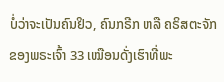ບໍ່ວ່າຈະເປັນຄົນຢິວ, ຄົນກຣີກ ຫລື ຄຣິສຕະຈັກຂອງພຣະເຈົ້າ 33 ເໝືອນດັ່ງເຮົາທີ່ພະ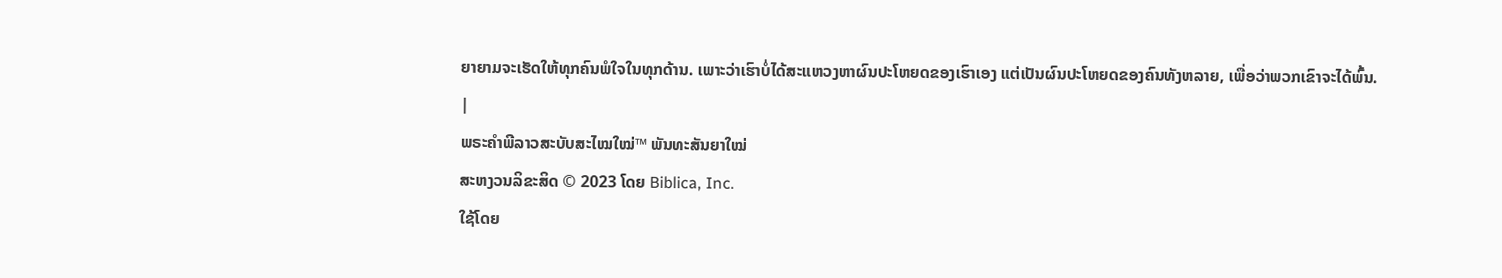ຍາຍາມຈະເຮັດໃຫ້ທຸກຄົນພໍໃຈໃນທຸກດ້ານ. ເພາະວ່າເຮົາບໍ່ໄດ້ສະແຫວງຫາຜົນປະໂຫຍດຂອງເຮົາເອງ ແຕ່ເປັນຜົນປະໂຫຍດຂອງຄົນທັງຫລາຍ, ເພື່ອວ່າພວກເຂົາຈະໄດ້ພົ້ນ. |
ພຣະຄຳພີລາວສະບັບສະໄໝໃໝ່™ ພັນທະສັນຍາໃໝ່
ສະຫງວນລິຂະສິດ © 2023 ໂດຍ Biblica, Inc.
ໃຊ້ໂດຍ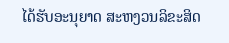ໄດ້ຮັບອະນຸຍາດ ສະຫງວນລິຂະສິດ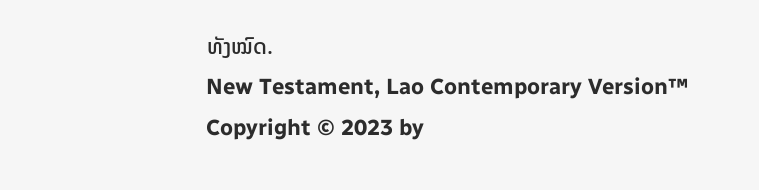ທັງໝົດ.
New Testament, Lao Contemporary Version™
Copyright © 2023 by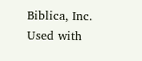Biblica, Inc.
Used with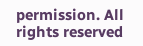permission. All rights reserved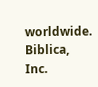worldwide.
Biblica, Inc.